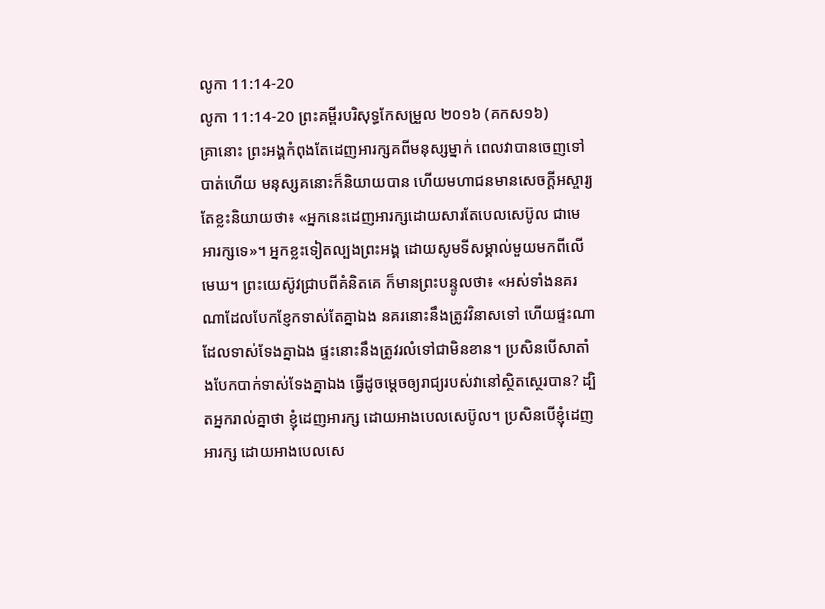លូកា 11:14-20
លូកា 11:14-20 ព្រះគម្ពីរបរិសុទ្ធកែសម្រួល ២០១៦ (គកស១៦)
គ្រានោះ ព្រះអង្គកំពុងតែដេញអារក្សគពីមនុស្សម្នាក់ ពេលវាបានចេញទៅបាត់ហើយ មនុស្សគនោះក៏និយាយបាន ហើយមហាជនមានសេចក្តីអស្ចារ្យ តែខ្លះនិយាយថា៖ «អ្នកនេះដេញអារក្សដោយសារតែបេលសេប៊ូល ជាមេអារក្សទេ»។ អ្នកខ្លះទៀតល្បងព្រះអង្គ ដោយសូមទីសម្គាល់មួយមកពីលើមេឃ។ ព្រះយេស៊ូវជ្រាបពីគំនិតគេ ក៏មានព្រះបន្ទូលថា៖ «អស់ទាំងនគរណាដែលបែកខ្ញែកទាស់តែគ្នាឯង នគរនោះនឹងត្រូវវិនាសទៅ ហើយផ្ទះណាដែលទាស់ទែងគ្នាឯង ផ្ទះនោះនឹងត្រូវរលំទៅជាមិនខាន។ ប្រសិនបើសាតាំងបែកបាក់ទាស់ទែងគ្នាឯង ធ្វើដូចម្តេចឲ្យរាជ្យរបស់វានៅស្ថិតស្ថេរបាន? ដ្បិតអ្នករាល់គ្នាថា ខ្ញុំដេញអារក្ស ដោយអាងបេលសេប៊ូល។ ប្រសិនបើខ្ញុំដេញអារក្ស ដោយអាងបេលសេ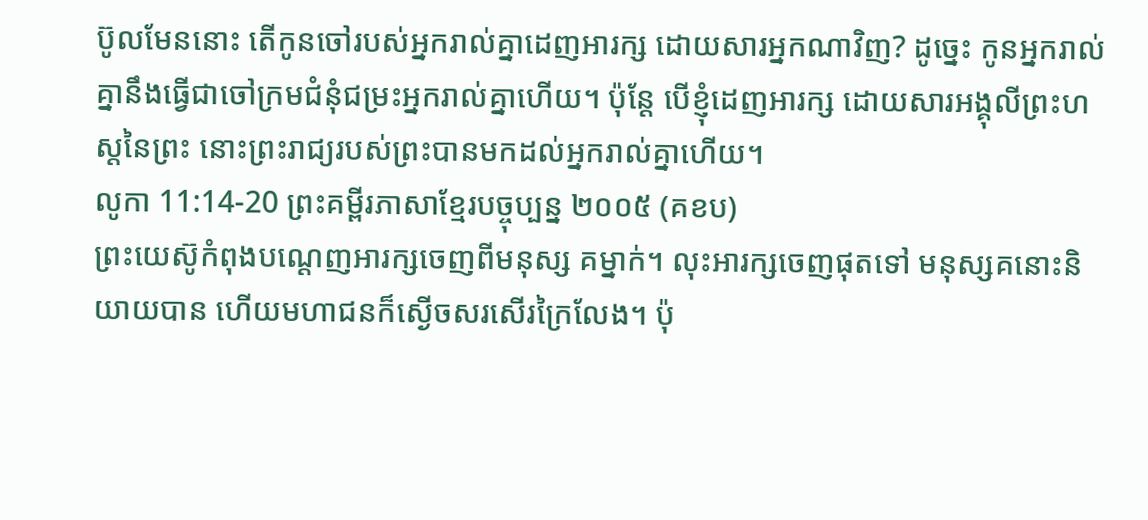ប៊ូលមែននោះ តើកូនចៅរបស់អ្នករាល់គ្នាដេញអារក្ស ដោយសារអ្នកណាវិញ? ដូច្នេះ កូនអ្នករាល់គ្នានឹងធ្វើជាចៅក្រមជំនុំជម្រះអ្នករាល់គ្នាហើយ។ ប៉ុន្តែ បើខ្ញុំដេញអារក្ស ដោយសារអង្គុលីព្រះហស្តនៃព្រះ នោះព្រះរាជ្យរបស់ព្រះបានមកដល់អ្នករាល់គ្នាហើយ។
លូកា 11:14-20 ព្រះគម្ពីរភាសាខ្មែរបច្ចុប្បន្ន ២០០៥ (គខប)
ព្រះយេស៊ូកំពុងបណ្ដេញអារក្សចេញពីមនុស្ស គម្នាក់។ លុះអារក្សចេញផុតទៅ មនុស្សគនោះនិយាយបាន ហើយមហាជនក៏ស្ងើចសរសើរក្រៃលែង។ ប៉ុ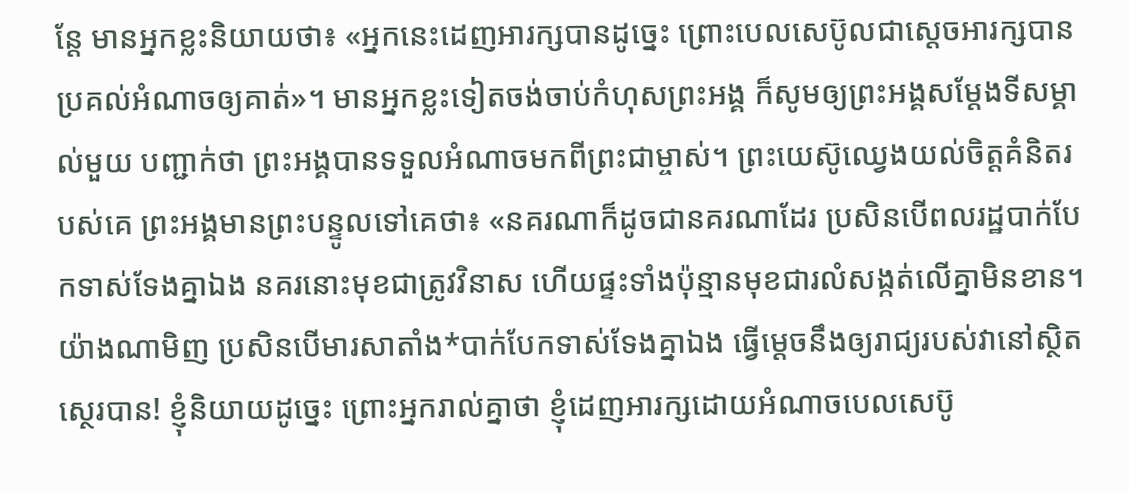ន្តែ មានអ្នកខ្លះនិយាយថា៖ «អ្នកនេះដេញអារក្សបានដូច្នេះ ព្រោះបេលសេប៊ូលជាស្ដេចអារក្សបានប្រគល់អំណាចឲ្យគាត់»។ មានអ្នកខ្លះទៀតចង់ចាប់កំហុសព្រះអង្គ ក៏សូមឲ្យព្រះអង្គសម្តែងទីសម្គាល់មួយ បញ្ជាក់ថា ព្រះអង្គបានទទួលអំណាចមកពីព្រះជាម្ចាស់។ ព្រះយេស៊ូឈ្វេងយល់ចិត្តគំនិតរបស់គេ ព្រះអង្គមានព្រះបន្ទូលទៅគេថា៖ «នគរណាក៏ដូចជានគរណាដែរ ប្រសិនបើពលរដ្ឋបាក់បែកទាស់ទែងគ្នាឯង នគរនោះមុខជាត្រូវវិនាស ហើយផ្ទះទាំងប៉ុន្មានមុខជារលំសង្កត់លើគ្នាមិនខាន។ យ៉ាងណាមិញ ប្រសិនបើមារសាតាំង*បាក់បែកទាស់ទែងគ្នាឯង ធ្វើម្ដេចនឹងឲ្យរាជ្យរបស់វានៅស្ថិតស្ថេរបាន! ខ្ញុំនិយាយដូច្នេះ ព្រោះអ្នករាល់គ្នាថា ខ្ញុំដេញអារក្សដោយអំណាចបេលសេប៊ូ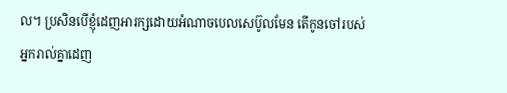ល។ ប្រសិនបើខ្ញុំដេញអារក្សដោយអំណាចបេលសេប៊ូលមែន តើកូនចៅរបស់អ្នករាល់គ្នាដេញ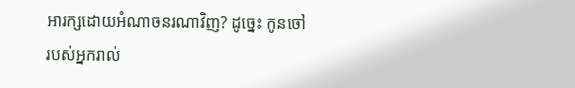អារក្សដោយអំណាចនរណាវិញ? ដូច្នេះ កូនចៅរបស់អ្នករាល់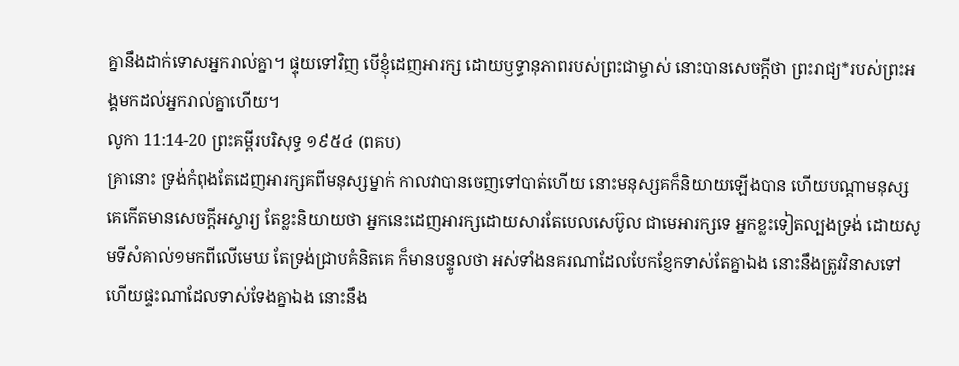គ្នានឹងដាក់ទោសអ្នករាល់គ្នា។ ផ្ទុយទៅវិញ បើខ្ញុំដេញអារក្ស ដោយឫទ្ធានុភាពរបស់ព្រះជាម្ចាស់ នោះបានសេចក្ដីថា ព្រះរាជ្យ*របស់ព្រះអង្គមកដល់អ្នករាល់គ្នាហើយ។
លូកា 11:14-20 ព្រះគម្ពីរបរិសុទ្ធ ១៩៥៤ (ពគប)
គ្រានោះ ទ្រង់កំពុងតែដេញអារក្សគពីមនុស្សម្នាក់ កាលវាបានចេញទៅបាត់ហើយ នោះមនុស្សគក៏និយាយឡើងបាន ហើយបណ្តាមនុស្សគេកើតមានសេចក្ដីអស្ចារ្យ តែខ្លះនិយាយថា អ្នកនេះដេញអារក្សដោយសារតែបេលសេប៊ូល ជាមេអារក្សទេ អ្នកខ្លះទៀតល្បងទ្រង់ ដោយសូមទីសំគាល់១មកពីលើមេឃ តែទ្រង់ជ្រាបគំនិតគេ ក៏មានបន្ទូលថា អស់ទាំងនគរណាដែលបែកខ្ញែកទាស់តែគ្នាឯង នោះនឹងត្រូវវិនាសទៅ ហើយផ្ទះណាដែលទាស់ទែងគ្នាឯង នោះនឹង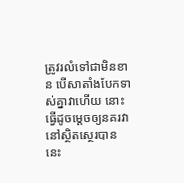ត្រូវរលំទៅជាមិនខាន បើសាតាំងបែកទាស់គ្នាវាហើយ នោះធ្វើដូចម្តេចឲ្យនគរវានៅស្ថិតស្ថេរបាន នេះ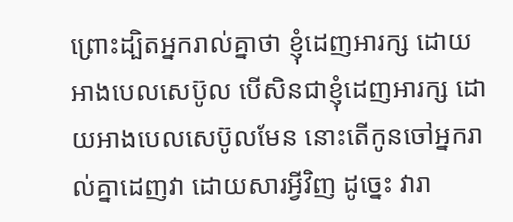ព្រោះដ្បិតអ្នករាល់គ្នាថា ខ្ញុំដេញអារក្ស ដោយអាងបេលសេប៊ូល បើសិនជាខ្ញុំដេញអារក្ស ដោយអាងបេលសេប៊ូលមែន នោះតើកូនចៅអ្នករាល់គ្នាដេញវា ដោយសារអ្វីវិញ ដូច្នេះ វារា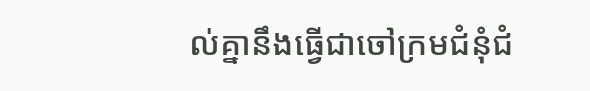ល់គ្នានឹងធ្វើជាចៅក្រមជំនុំជំ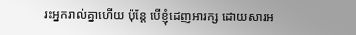រះអ្នករាល់គ្នាហើយ ប៉ុន្តែ បើខ្ញុំដេញអារក្ស ដោយសារអ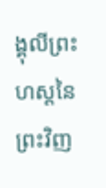ង្គុលីព្រះហស្តនៃព្រះវិញ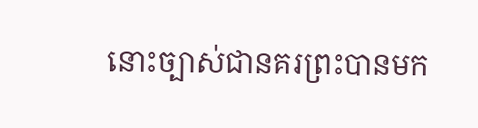នោះច្បាស់ជានគរព្រះបានមក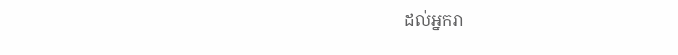ដល់អ្នករា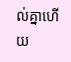ល់គ្នាហើយ